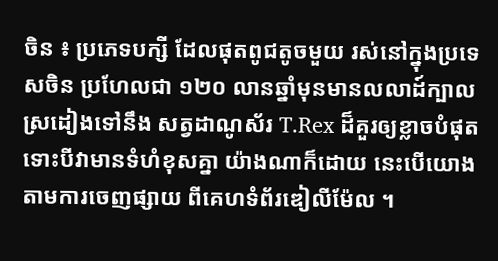ចិន ៖ ប្រភេទបក្សី ដែលផុតពូជតូចមួយ រស់នៅក្នុងប្រទេសចិន ប្រហែលជា ១២០ លានឆ្នាំមុនមានលលាដ៍ក្បាល ស្រដៀងទៅនឹង សត្វដាណូស័រ T.Rex ដ៏គួរឲ្យខ្លាចបំផុត ទោះបីវាមានទំហំខុសគ្នា យ៉ាងណាក៏ដោយ នេះបើយោងតាមការចេញផ្សាយ ពីគេហទំព័រឌៀលីម៉ែល ។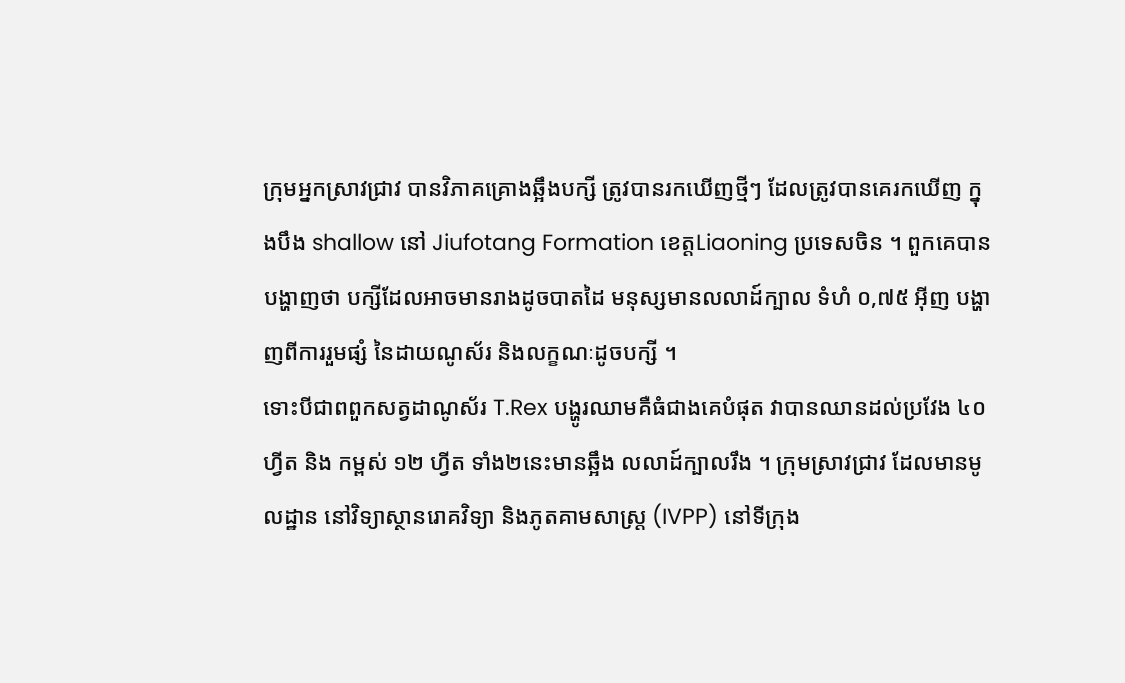ក្រុមអ្នកស្រាវជ្រាវ បានវិភាគគ្រោងឆ្អឹងបក្សី ត្រូវបានរកឃើញថ្មីៗ ដែលត្រូវបានគេរកឃើញ ក្នុងបឹង shallow នៅ Jiufotang Formation ខេត្តLiaoning ប្រទេសចិន ។ ពួកគេបានបង្ហាញថា បក្សីដែលអាចមានរាងដូចបាតដៃ មនុស្សមានលលាដ៍ក្បាល ទំហំ ០,៧៥ អ៊ីញ បង្ហាញពីការរួមផ្សំ នៃដាយណូស័រ និងលក្ខណៈដូចបក្សី ។
ទោះបីជាពពួកសត្វដាណូស័រ T.Rex បង្ហូរឈាមគឺធំជាងគេបំផុត វាបានឈានដល់ប្រវែង ៤០ ហ្វីត និង កម្ពស់ ១២ ហ្វីត ទាំង២នេះមានឆ្អឹង លលាដ៍ក្បាលរឹង ។ ក្រុមស្រាវជ្រាវ ដែលមានមូលដ្ឋាន នៅវិទ្យាស្ថានរោគវិទ្យា និងភូតគាមសាស្ត្រ (IVPP) នៅទីក្រុង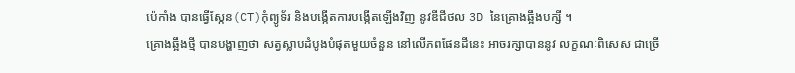ប៉េកាំង បានធ្វើស្កែន(CT)កុំព្យូទ័រ និងបង្កើតការបង្កើតឡើងវិញ នូវឌីជីថល 3D នៃគ្រោងឆ្អឹងបក្សី ។
គ្រោងឆ្អឹងថ្មី បានបង្ហាញថា សត្វស្លាបដំបូងបំផុតមួយចំនួន នៅលើភពផែនដីនេះ អាចរក្សាបាននូវ លក្ខណៈពិសេស ជាច្រើ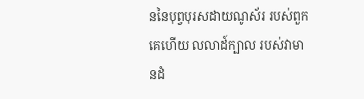ននៃបុព្វបុរសដាយណូស័រ របស់ពួកគេហើយ លលាដ៍ក្បាល របស់វាមានដំ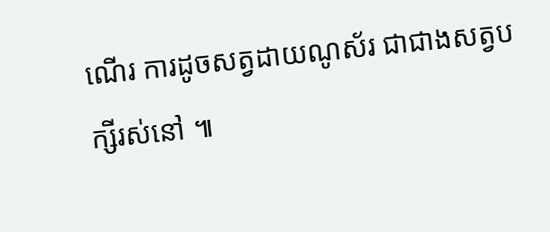ណើរ ការដូចសត្វដាយណូស័រ ជាជាងសត្វបក្សីរស់នៅ ៕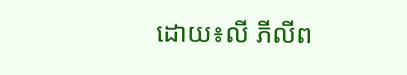ដោយ៖លី ភីលីព